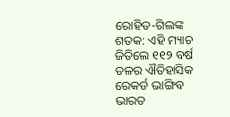ରୋହିତ-ଗିଲଙ୍କ ଶତକ: ଏହି ମ୍ୟାଚ ଜିତିଲେ ୧୧୨ ବର୍ଷ ତଳର ଐତିହାସିକ ରେକର୍ଡ ଭାଙ୍ଗିବ ଭାରତ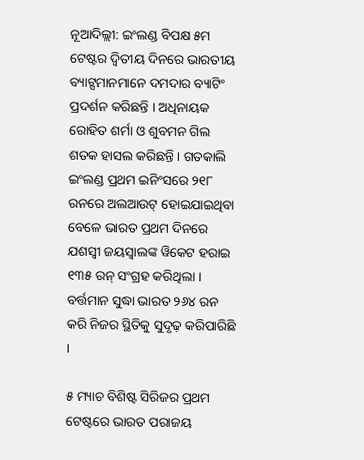ନୂଆଦିଲ୍ଲୀ: ଇଂଲଣ୍ଡ ବିପକ୍ଷ ୫ମ ଟେଷ୍ଟର ଦ୍ୱିତୀୟ ଦିନରେ ଭାରତୀୟ ବ୍ୟାଟ୍ସମାନମାନେ ଦମଦାର ବ୍ୟାଟିଂ ପ୍ରଦର୍ଶନ କରିଛନ୍ତି । ଅଧିନାୟକ ରୋହିତ ଶର୍ମା ଓ ଶୁବମନ ଗିଲ ଶତକ ହାସଲ କରିଛନ୍ତି । ଗତକାଲି ଇଂଲଣ୍ଡ ପ୍ରଥମ ଇନିଂସରେ ୨୧୮ ରନରେ ଅଲଆଉଟ୍ ହୋଇଯାଇଥିବା ବେଳେ ଭାରତ ପ୍ରଥମ ଦିନରେ ଯଶସ୍ୱୀ ଜୟସ୍ୱାଲଙ୍କ ୱିକେଟ ହରାଇ ୧୩୫ ରନ୍ ସଂଗ୍ରହ କରିଥିଲା । ବର୍ତ୍ତମାନ ସୁଦ୍ଧା ଭାରତ ୨୬୪ ରନ କରି ନିଜର ସ୍ଥିତିକୁ ସୁଦୃଢ଼ କରିପାରିଛି ।

୫ ମ୍ୟାଚ ବିଶିଷ୍ଟ ସିରିଜର ପ୍ରଥମ ଟେଷ୍ଟରେ ଭାରତ ପରାଜୟ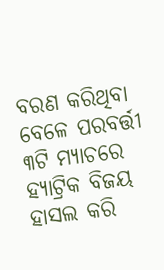ବରଣ କରିଥିବା ବେଳେ ପରବର୍ତ୍ତୀ ୩ଟି ମ୍ୟାଚରେ ହ୍ୟାଟ୍ରିକ ବିଜୟ ହାସଲ କରି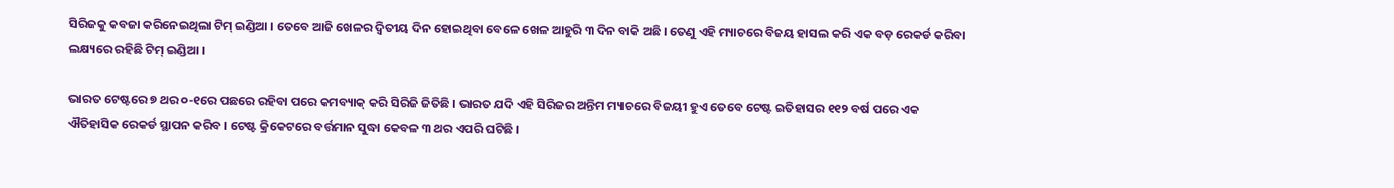ସିରିଜକୁ କବଜା କରିନେଇଥିଲା ଟିମ୍ ଇଣ୍ଡିଆ । ତେବେ ଆଜି ଖେଳର ଦ୍ୱିତୀୟ ଦିନ ହୋଇଥିବା ବେଳେ ଖେଳ ଆହୁରି ୩ ଦିନ ବାକି ଅଛି । ତେଣୁ ଏହି ମ୍ୟାଚରେ ବିଜୟ ହାସଲ କରି ଏକ ବଡ଼ ରେକର୍ଡ କରିବା ଲକ୍ଷ୍ୟରେ ରହିଛି ଟିମ୍ ଇଣ୍ଡିଆ ।

ଭାରତ ଟେଷ୍ଟରେ ୭ ଥର ୦-୧ରେ ପଛରେ ରହିବା ପରେ କମବ୍ୟାକ୍ କରି ସିରିଜି ଜିତିଛି । ଭାରତ ଯଦି ଏହି ସିରିଜର ଅନ୍ତିମ ମ୍ୟାଚରେ ବିଜୟୀ ହୁଏ ତେବେ ଟେଷ୍ଟ ଇତିହାସର ୧୧୨ ବର୍ଷ ପରେ ଏକ ଐତିହାସିକ ରେକର୍ଡ ସ୍ଥାପନ କରିବ । ଟେଷ୍ଟ କ୍ରିକେଟରେ ବର୍ତ୍ତମାନ ସୁଦ୍ଧା କେବଳ ୩ ଥର ଏପରି ଘଟିଛି ।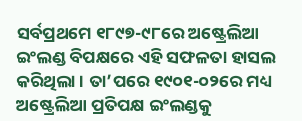ସର୍ବପ୍ରଥମେ ୧୮୯୭-୯୮ରେ ଅଷ୍ଟ୍ରେଲିଆ ଇଂଲଣ୍ଡ ବିପକ୍ଷରେ ଏହି ସଫଳତା ହାସଲ କରିଥିଲା । ତା’ପରେ ୧୯୦୧-୦୨ରେ ମଧ୍ୟ ଅଷ୍ଟ୍ରେଲିଆ ପ୍ରତିପକ୍ଷ ଇଂଲଣ୍ଡକୁ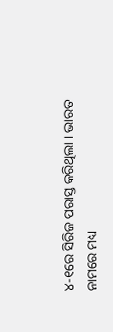୪-୧ରେ ସିରିଜ ପରାସ୍ତ କରିଥିଲା । ଭାରତ ନାମରେ ମଧ୍ୟ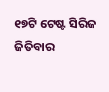୧୭ଟି ଟେଷ୍ଟ ସିରିଜ ଜିତିବାର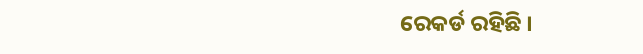ରେକର୍ଡ ରହିଛି ।